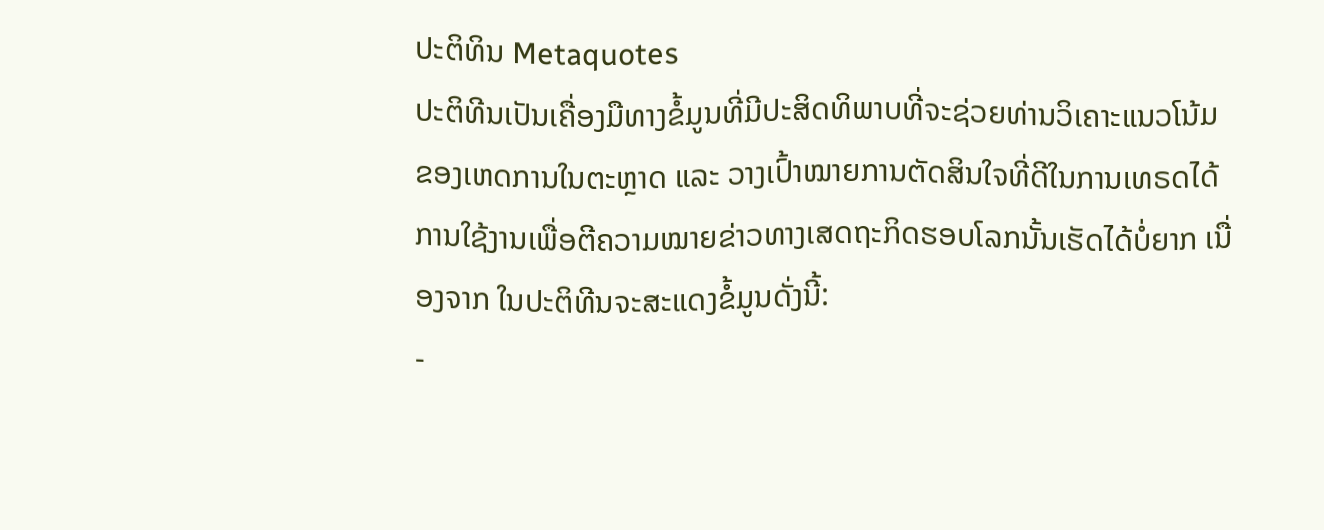ປະຕິທິນ Metaquotes
ປະຕິທີນເປັນເຄື່ອງມືທາງຂໍ້ມູນທີ່ມີປະສິດທິພາບທີ່ຈະຊ່ວຍທ່ານວິເຄາະແນວໂນ້ມຂອງເຫດການໃນຕະຫຼາດ ແລະ ວາງເປົ້າໝາຍການຕັດສິນໃຈທີ່ດີໃນການເທຣດໄດ້
ການໃຊ້ງານເພື່ອຕີຄວາມໝາຍຂ່າວທາງເສດຖະກິດຮອບໂລກນັ້ນເຮັດໄດ້ບໍ່ຍາກ ເນື່ອງຈາກ ໃນປະຕິທີນຈະສະແດງຂໍ້ມູນດັ່ງນີ້:
-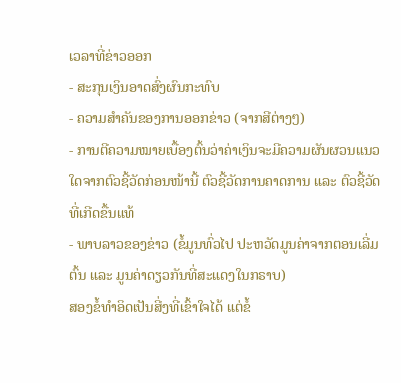ເວລາທີ່ຂ່າວອອກ
- ສະກຸນເງິນອາດສົ່ງຜົນກະທົບ
- ຄວາມສຳຄັນຂອງການອອກຂ່າວ (ຈາກສີຕ່າງໆ)
- ການຕີຄວາມໝາຍເບື້ອງຕົ້ນວ່າຄ່າເງິນຈະມີຄວາມຜັນຜວນແນວໃດຈາກຕົວຊີ້ວັດກ່ອນໜ້ານີ້ ຕົວຊີ້ວັດການຄາດການ ແລະ ຕົວຊີ້ວັດທີ່ເກີດຂື້ນແທ້
- ພາບລາວຂອງຂ່າວ (ຂໍ້ມູນທົ່ວໄປ ປະຫວັດມູນຄ່າຈາກຕອນເລີ່ມຕົ້ນ ແລະ ມູນຄ່າດຽວກັນທີ່ສະແດງໃນກຣາບ)
ສອງຂໍ້ທຳອິດເປັນສີ່ງທີ່ເຂົ້າໃຈໄດ້ ແຕ່ຂໍ້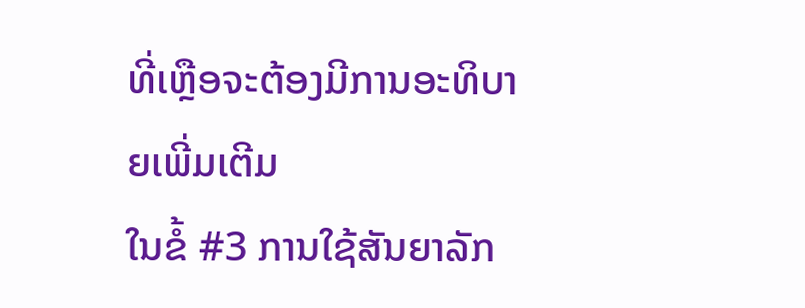ທີ່ເຫຼືອຈະຕ້ອງມີການອະທິບາຍເພີ່ມເຕີມ
ໃນຂໍ້ #3 ການໃຊ້ສັນຍາລັກ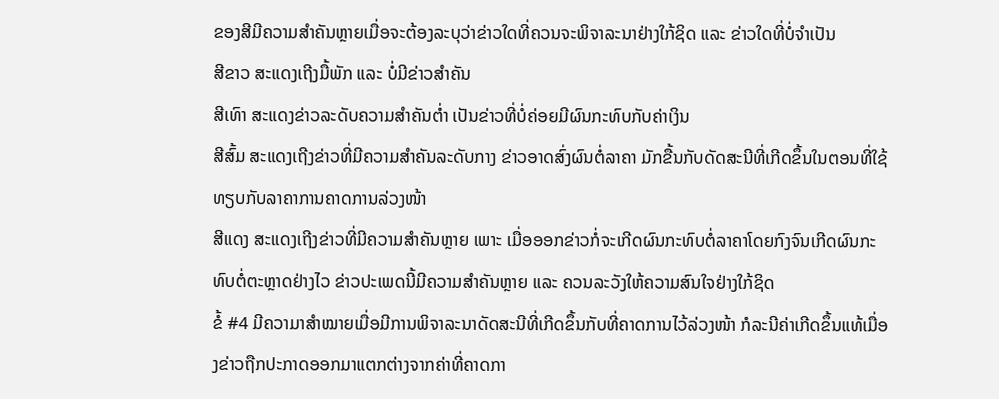ຂອງສີມີຄວາມສຳຄັນຫຼາຍເມື່ອຈະຕ້ອງລະບຸວ່າຂ່າວໃດທີ່ຄວນຈະພິຈາລະນາຢ່າງໃກ້ຊິດ ແລະ ຂ່າວໃດທີ່ບໍ່ຈຳເປັນ
ສີຂາວ ສະແດງເຖີງມື້ພັກ ແລະ ບໍ່ມີຂ່າວສຳຄັນ
ສີເທົາ ສະແດງຂ່າວລະດັບຄວາມສຳຄັນຕໍ່າ ເປັນຂ່າວທີ່ບໍ່ຄ່ອຍມີຜົນກະທົບກັບຄ່າເງິນ
ສີສົ້ມ ສະແດງເຖີງຂ່າວທີ່ມີຄວາມສຳຄັນລະດັບກາງ ຂ່າວອາດສົ່ງຜົນຕໍ່ລາຄາ ມັກຂື້ນກັບດັດສະນີທີ່ເກີດຂຶ້ນໃນຕອນທີ່ໃຊ້ທຽບກັບລາຄາການຄາດການລ່ວງໜ້າ
ສີແດງ ສະແດງເຖີງຂ່າວທີ່ມີຄວາມສຳຄັນຫຼາຍ ເພາະ ເມື່ອອອກຂ່າວກໍ່ຈະເກີດຜົນກະທົບຕໍ່ລາຄາໂດຍກົງຈົນເກີດຜົນກະທົບຕໍ່ຕະຫຼາດຢ່າງໄວ ຂ່າວປະເພດນີ້ມີຄວາມສຳຄັນຫຼາຍ ແລະ ຄວນລະວັງໃຫ້ຄວາມສົນໃຈຢ່າງໃກ້ຊິດ
ຂໍ້ #4 ມີຄວາມາສຳໝາຍເມື່ອມີການພິຈາລະນາດັດສະນີທີ່ເກີດຂຶ້ນກັບທີ່ຄາດການໄວ້ລ່ວງໜ້າ ກໍລະນີຄ່າເກີດຂຶ້ນແທ້ເມື່ອງຂ່າວຖືກປະກາດອອກມາແຕກຕ່າງຈາກຄ່າທີ່ຄາດກາ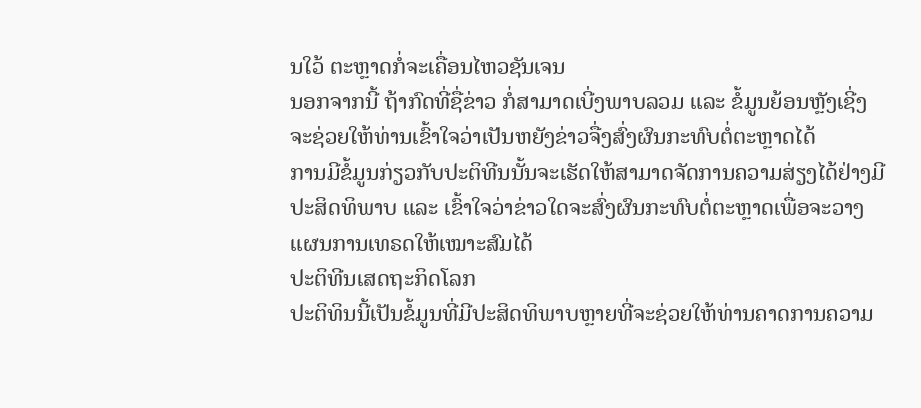ນໃວ້ ຕະຫຼາດກໍ່ຈະເຄື່ອນໄຫວຊັນເຈນ
ນອກຈາກນີ້ ຖ້າກົດທີ່ຊື່ຂ່າວ ກໍ່ສາມາດເບີ່ງພາບລວມ ແລະ ຂໍ້ມູນຍ້ອນຫຼັງເຊີ່ງຈະຊ່ວຍໃຫ້ທ່ານເຂົ້າໃຈວ່າເປັນຫຍັງຂ່າວຈື່ງສົ່ງຜົນກະທົບຕໍ່ຕະຫຼາດໄດ້
ການມີຂໍ້ມູນກ່ຽວກັບປະຕິທີນນັ້ນຈະເຮັດໃຫ້ສາມາດຈັດການຄວາມສ່ຽງໄດ້ຢ່າງມີປະສິດທິພາບ ແລະ ເຂົ້າໃຈວ່າຂ່າວໃດຈະສົ່ງຜົນກະທົບຕໍ່ຕະຫຼາດເພື່ອຈະວາງແຜນການເທຣດໃຫ້ເໝາະສົມໄດ້
ປະຕິທີນເສດຖະກິດໂລກ
ປະຕິທິນນີ້ເປັນຂໍ້ມູນທີ່ມີປະສິດທິພາບຫຼາຍທີ່ຈະຊ່ວຍໃຫ້ທ່ານຄາດການຄວາມ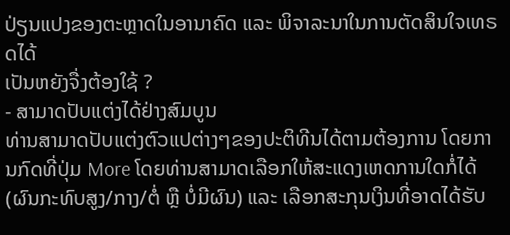ປ່ຽນແປງຂອງຕະຫຼາດໃນອານາຄົດ ແລະ ພິຈາລະນາໃນການຕັດສິນໃຈເທຣດໄດ້
ເປັນຫຍັງຈື່ງຕ້ອງໃຊ້ ?
- ສາມາດປັບແຕ່ງໄດ້ຢ່າງສົມບູນ
ທ່ານສາມາດປັບແຕ່ງຕົວແປຕ່າງໆຂອງປະຕິທີນໄດ້ຕາມຕ້ອງການ ໂດຍການກົດທີ່ປຸ່ມ More ໂດຍທ່ານສາມາດເລືອກໃຫ້ສະແດງເຫດການໃດກໍ່ໄດ້ (ຜົນກະທົບສູງ/ກາງ/ຕໍ່ ຫຼື ບໍ່ມີຜົນ) ແລະ ເລືອກສະກຸນເງິນທີ່ອາດໄດ້ຮັບ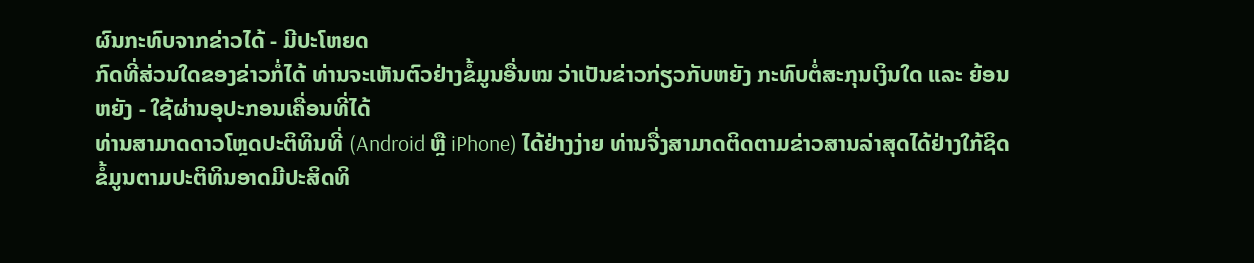ຜົນກະທົບຈາກຂ່າວໄດ້ - ມີປະໂຫຍດ
ກົດທີ່ສ່ວນໃດຂອງຂ່າວກໍ່ໄດ້ ທ່ານຈະເຫັນຕົວຢ່າງຂໍ້ມູນອື່ນໝ ວ່າເປັນຂ່າວກ່ຽວກັບຫຍັງ ກະທົບຕໍ່ສະກຸນເງິນໃດ ແລະ ຍ້ອນຫຍັງ - ໃຊ້ຜ່ານອຸປະກອນເຄື່ອນທີ່ໄດ້
ທ່ານສາມາດດາວໂຫຼດປະຕິທິນທີ່ (Android ຫຼື iPhone) ໄດ້ຢ່າງງ່າຍ ທ່ານຈື່ງສາມາດຕິດຕາມຂ່າວສານລ່າສຸດໄດ້ຢ່າງໃກ້ຊິດ
ຂໍ້ມູນຕາມປະຕິທິນອາດມີປະສິດທິ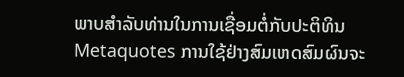ພາບສຳລັບທ່ານໃນການເຊື່ອມຕໍ່ກັບປະຕິທິນ Metaquotes ການໃຊ້ຢ່າງສົມເຫດສົມຜົນຈະ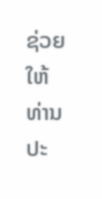ຊ່ວຍໃຫ້ທ່ານປະ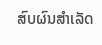ສົບຜົນສຳເລັດ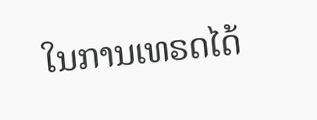ໃນການເທຣດໄດ້